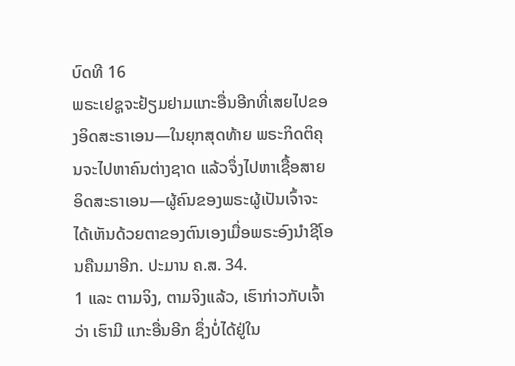ບົດທີ 16
ພຣະເຢຊູຈະຢ້ຽມຢາມແກະອື່ນອີກທີ່ເສຍໄປຂອງອິດສະຣາເອນ—ໃນຍຸກສຸດທ້າຍ ພຣະກິດຕິຄຸນຈະໄປຫາຄົນຕ່າງຊາດ ແລ້ວຈຶ່ງໄປຫາເຊື້ອສາຍອິດສະຣາເອນ—ຜູ້ຄົນຂອງພຣະຜູ້ເປັນເຈົ້າຈະໄດ້ເຫັນດ້ວຍຕາຂອງຕົນເອງເມື່ອພຣະອົງນຳຊີໂອນຄືນມາອີກ. ປະມານ ຄ.ສ. 34.
1 ແລະ ຕາມຈິງ, ຕາມຈິງແລ້ວ, ເຮົາກ່າວກັບເຈົ້າວ່າ ເຮົາມີ ແກະອື່ນອີກ ຊຶ່ງບໍ່ໄດ້ຢູ່ໃນ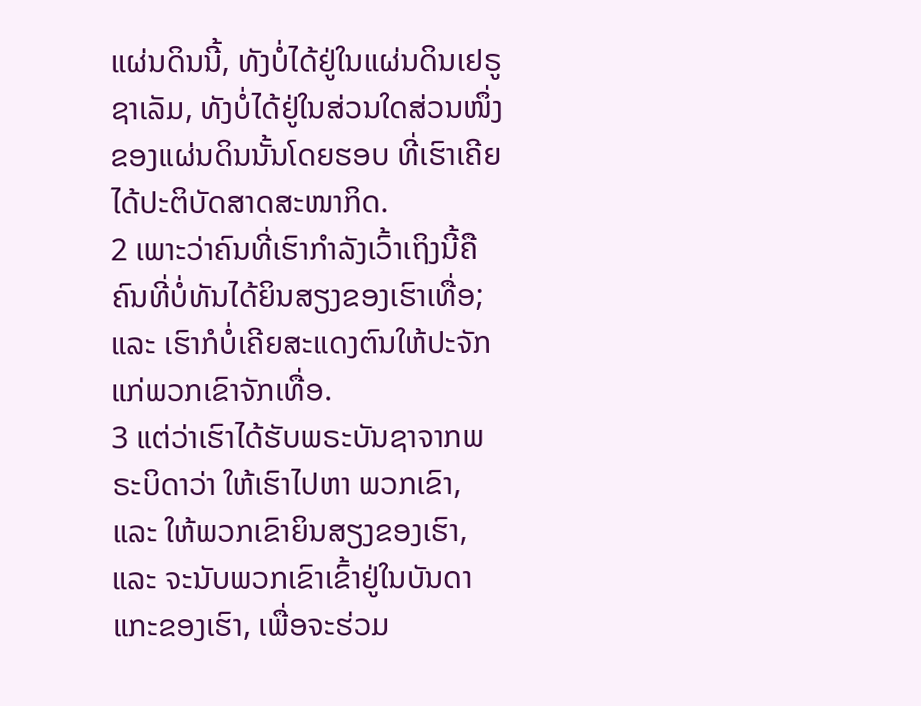ແຜ່ນດິນນີ້, ທັງບໍ່ໄດ້ຢູ່ໃນແຜ່ນດິນເຢຣູຊາເລັມ, ທັງບໍ່ໄດ້ຢູ່ໃນສ່ວນໃດສ່ວນໜຶ່ງຂອງແຜ່ນດິນນັ້ນໂດຍຮອບ ທີ່ເຮົາເຄີຍໄດ້ປະຕິບັດສາດສະໜາກິດ.
2 ເພາະວ່າຄົນທີ່ເຮົາກຳລັງເວົ້າເຖິງນີ້ຄືຄົນທີ່ບໍ່ທັນໄດ້ຍິນສຽງຂອງເຮົາເທື່ອ; ແລະ ເຮົາກໍບໍ່ເຄີຍສະແດງຕົນໃຫ້ປະຈັກແກ່ພວກເຂົາຈັກເທື່ອ.
3 ແຕ່ວ່າເຮົາໄດ້ຮັບພຣະບັນຊາຈາກພຣະບິດາວ່າ ໃຫ້ເຮົາໄປຫາ ພວກເຂົາ, ແລະ ໃຫ້ພວກເຂົາຍິນສຽງຂອງເຮົາ, ແລະ ຈະນັບພວກເຂົາເຂົ້າຢູ່ໃນບັນດາແກະຂອງເຮົາ, ເພື່ອຈະຮ່ວມ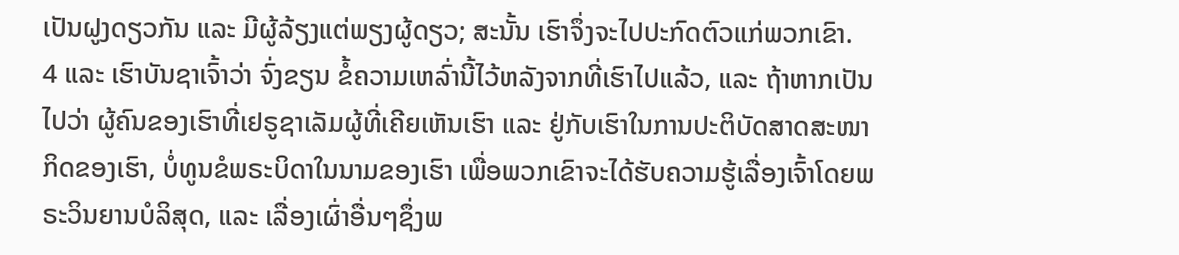ເປັນຝູງດຽວກັນ ແລະ ມີຜູ້ລ້ຽງແຕ່ພຽງຜູ້ດຽວ; ສະນັ້ນ ເຮົາຈຶ່ງຈະໄປປະກົດຕົວແກ່ພວກເຂົາ.
4 ແລະ ເຮົາບັນຊາເຈົ້າວ່າ ຈົ່ງຂຽນ ຂໍ້ຄວາມເຫລົ່ານີ້ໄວ້ຫລັງຈາກທີ່ເຮົາໄປແລ້ວ, ແລະ ຖ້າຫາກເປັນໄປວ່າ ຜູ້ຄົນຂອງເຮົາທີ່ເຢຣູຊາເລັມຜູ້ທີ່ເຄີຍເຫັນເຮົາ ແລະ ຢູ່ກັບເຮົາໃນການປະຕິບັດສາດສະໜາກິດຂອງເຮົາ, ບໍ່ທູນຂໍພຣະບິດາໃນນາມຂອງເຮົາ ເພື່ອພວກເຂົາຈະໄດ້ຮັບຄວາມຮູ້ເລື່ອງເຈົ້າໂດຍພຣະວິນຍານບໍລິສຸດ, ແລະ ເລື່ອງເຜົ່າອື່ນໆຊຶ່ງພ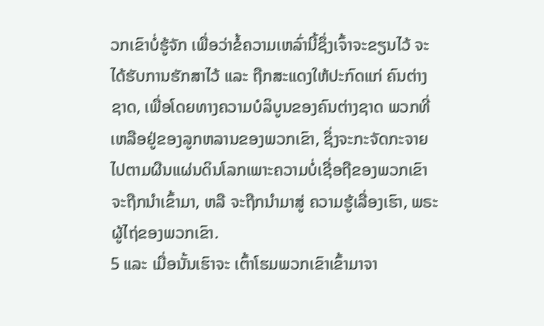ວກເຂົາບໍ່ຮູ້ຈັກ ເພື່ອວ່າຂໍ້ຄວາມເຫລົ່ານີ້ຊຶ່ງເຈົ້າຈະຂຽນໄວ້ ຈະໄດ້ຮັບການຮັກສາໄວ້ ແລະ ຖືກສະແດງໃຫ້ປະກົດແກ່ ຄົນຕ່າງຊາດ, ເພື່ອໂດຍທາງຄວາມບໍລິບູນຂອງຄົນຕ່າງຊາດ ພວກທີ່ເຫລືອຢູ່ຂອງລູກຫລານຂອງພວກເຂົາ, ຊຶ່ງຈະກະຈັດກະຈາຍໄປຕາມຜືນແຜ່ນດິນໂລກເພາະຄວາມບໍ່ເຊື່ອຖືຂອງພວກເຂົາຈະຖືກນຳເຂົ້າມາ, ຫລື ຈະຖືກນຳມາສູ່ ຄວາມຮູ້ເລື່ອງເຮົາ, ພຣະຜູ້ໄຖ່ຂອງພວກເຂົາ.
5 ແລະ ເມື່ອນັ້ນເຮົາຈະ ເຕົ້າໂຮມພວກເຂົາເຂົ້າມາຈາ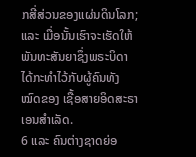ກສີ່ສ່ວນຂອງແຜ່ນດິນໂລກ; ແລະ ເມື່ອນັ້ນເຮົາຈະເຮັດໃຫ້ ພັນທະສັນຍາຊຶ່ງພຣະບິດາໄດ້ກະທຳໄວ້ກັບຜູ້ຄົນທັງໝົດຂອງ ເຊື້ອສາຍອິດສະຣາເອນສຳເລັດ.
6 ແລະ ຄົນຕ່າງຊາດຍ່ອ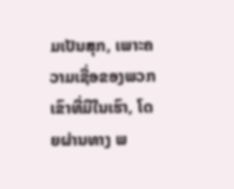ມເປັນສຸກ, ເພາະຄວາມເຊື່ອຂອງພວກເຂົາທີ່ມີໃນເຮົາ, ໂດຍຜ່ານທາງ ພ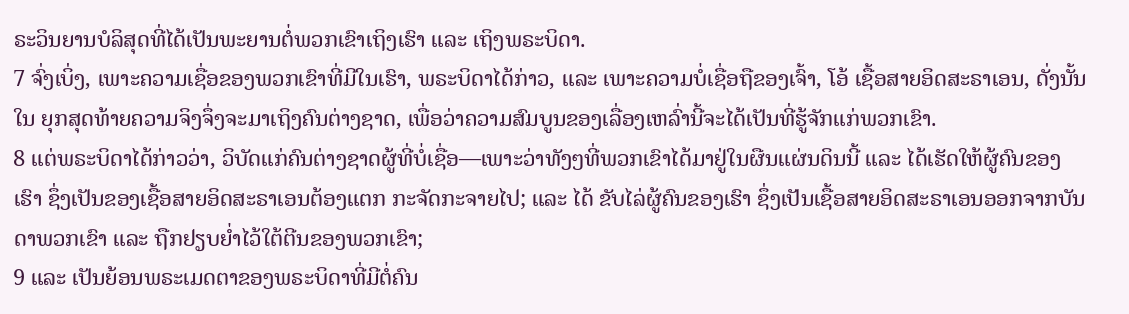ຣະວິນຍານບໍລິສຸດທີ່ໄດ້ເປັນພະຍານຕໍ່ພວກເຂົາເຖິງເຮົາ ແລະ ເຖິງພຣະບິດາ.
7 ຈົ່ງເບິ່ງ, ເພາະຄວາມເຊື່ອຂອງພວກເຂົາທີ່ມີໃນເຮົາ, ພຣະບິດາໄດ້ກ່າວ, ແລະ ເພາະຄວາມບໍ່ເຊື່ອຖືຂອງເຈົ້າ, ໂອ້ ເຊື້ອສາຍອິດສະຣາເອນ, ດັ່ງນັ້ນ ໃນ ຍຸກສຸດທ້າຍຄວາມຈິງຈຶ່ງຈະມາເຖິງຄົນຕ່າງຊາດ, ເພື່ອວ່າຄວາມສົມບູນຂອງເລື່ອງເຫລົ່ານີ້ຈະໄດ້ເປັນທີ່ຮູ້ຈັກແກ່ພວກເຂົາ.
8 ແຕ່ພຣະບິດາໄດ້ກ່າວວ່າ, ວິບັດແກ່ຄົນຕ່າງຊາດຜູ້ທີ່ບໍ່ເຊື່ອ—ເພາະວ່າທັງໆທີ່ພວກເຂົາໄດ້ມາຢູ່ໃນຜືນແຜ່ນດິນນີ້ ແລະ ໄດ້ເຮັດໃຫ້ຜູ້ຄົນຂອງເຮົາ ຊຶ່ງເປັນຂອງເຊື້ອສາຍອິດສະຣາເອນຕ້ອງແຕກ ກະຈັດກະຈາຍໄປ; ແລະ ໄດ້ ຂັບໄລ່ຜູ້ຄົນຂອງເຮົາ ຊຶ່ງເປັນເຊື້ອສາຍອິດສະຣາເອນອອກຈາກບັນດາພວກເຂົາ ແລະ ຖືກຢຽບຍ່ຳໄວ້ໃຕ້ຕີນຂອງພວກເຂົາ;
9 ແລະ ເປັນຍ້ອນພຣະເມດຕາຂອງພຣະບິດາທີ່ມີຕໍ່ຄົນ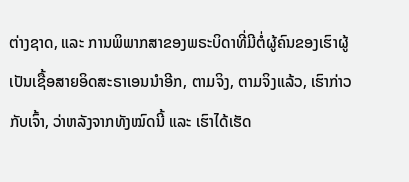ຕ່າງຊາດ, ແລະ ການພິພາກສາຂອງພຣະບິດາທີ່ມີຕໍ່ຜູ້ຄົນຂອງເຮົາຜູ້ເປັນເຊື້ອສາຍອິດສະຣາເອນນຳອີກ, ຕາມຈິງ, ຕາມຈິງແລ້ວ, ເຮົາກ່າວກັບເຈົ້າ, ວ່າຫລັງຈາກທັງໝົດນີ້ ແລະ ເຮົາໄດ້ເຮັດ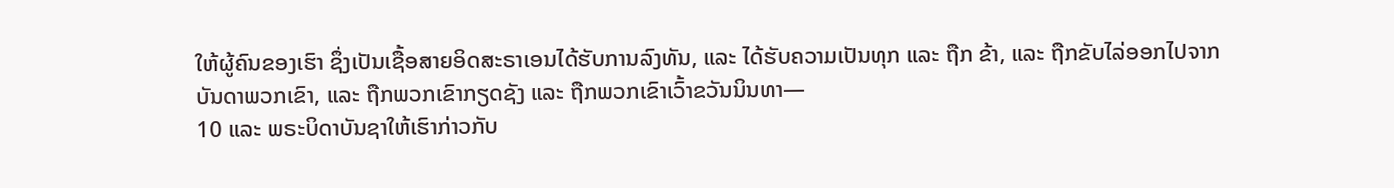ໃຫ້ຜູ້ຄົນຂອງເຮົາ ຊຶ່ງເປັນເຊື້ອສາຍອິດສະຣາເອນໄດ້ຮັບການລົງທັນ, ແລະ ໄດ້ຮັບຄວາມເປັນທຸກ ແລະ ຖືກ ຂ້າ, ແລະ ຖືກຂັບໄລ່ອອກໄປຈາກບັນດາພວກເຂົາ, ແລະ ຖືກພວກເຂົາກຽດຊັງ ແລະ ຖືກພວກເຂົາເວົ້າຂວັນນິນທາ—
10 ແລະ ພຣະບິດາບັນຊາໃຫ້ເຮົາກ່າວກັບ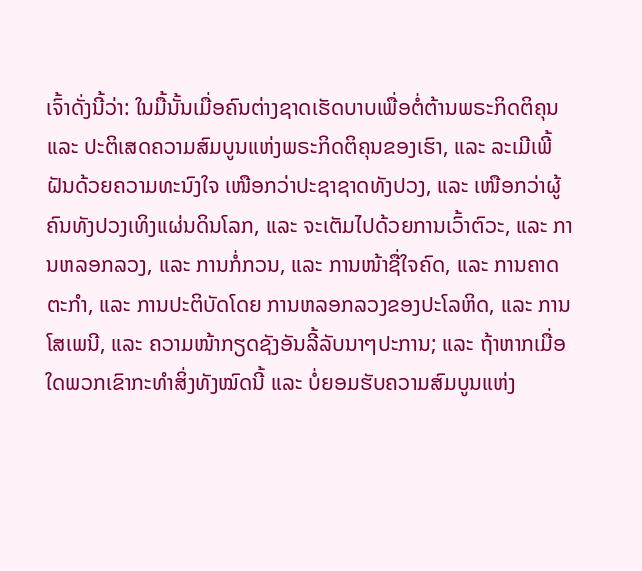ເຈົ້າດັ່ງນີ້ວ່າ: ໃນມື້ນັ້ນເມື່ອຄົນຕ່າງຊາດເຮັດບາບເພື່ອຕໍ່ຕ້ານພຣະກິດຕິຄຸນ ແລະ ປະຕິເສດຄວາມສົມບູນແຫ່ງພຣະກິດຕິຄຸນຂອງເຮົາ, ແລະ ລະເມີເພີ້ຝັນດ້ວຍຄວາມທະນົງໃຈ ເໜືອກວ່າປະຊາຊາດທັງປວງ, ແລະ ເໜືອກວ່າຜູ້ຄົນທັງປວງເທິງແຜ່ນດິນໂລກ, ແລະ ຈະເຕັມໄປດ້ວຍການເວົ້າຕົວະ, ແລະ ການຫລອກລວງ, ແລະ ການກໍ່ກວນ, ແລະ ການໜ້າຊື່ໃຈຄົດ, ແລະ ການຄາດຕະກຳ, ແລະ ການປະຕິບັດໂດຍ ການຫລອກລວງຂອງປະໂລຫິດ, ແລະ ການໂສເພນີ, ແລະ ຄວາມໜ້າກຽດຊັງອັນລີ້ລັບນາໆປະການ; ແລະ ຖ້າຫາກເມື່ອໃດພວກເຂົາກະທຳສິ່ງທັງໝົດນີ້ ແລະ ບໍ່ຍອມຮັບຄວາມສົມບູນແຫ່ງ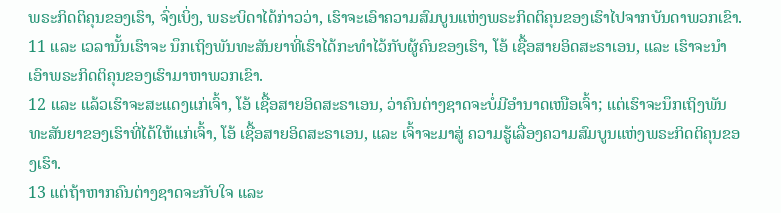ພຣະກິດຕິຄຸນຂອງເຮົາ, ຈົ່ງເບິ່ງ, ພຣະບິດາໄດ້ກ່າວວ່າ, ເຮົາຈະເອົາຄວາມສົມບູນແຫ່ງພຣະກິດຕິຄຸນຂອງເຮົາໄປຈາກບັນດາພວກເຂົາ.
11 ແລະ ເວລານັ້ນເຮົາຈະ ນຶກເຖິງພັນທະສັນຍາທີ່ເຮົາໄດ້ກະທຳໄວ້ກັບຜູ້ຄົນຂອງເຮົາ, ໂອ້ ເຊື້ອສາຍອິດສະຣາເອນ, ແລະ ເຮົາຈະນຳເອົາພຣະກິດຕິຄຸນຂອງເຮົາມາຫາພວກເຂົາ.
12 ແລະ ແລ້ວເຮົາຈະສະແດງແກ່ເຈົ້າ, ໂອ້ ເຊື້ອສາຍອິດສະຣາເອນ, ວ່າຄົນຕ່າງຊາດຈະບໍ່ມີອຳນາດເໜືອເຈົ້າ; ແຕ່ເຮົາຈະນຶກເຖິງພັນທະສັນຍາຂອງເຮົາທີ່ໄດ້ໃຫ້ແກ່ເຈົ້າ, ໂອ້ ເຊື້ອສາຍອິດສະຣາເອນ, ແລະ ເຈົ້າຈະມາສູ່ ຄວາມຮູ້ເລື່ອງຄວາມສົມບູນແຫ່ງພຣະກິດຕິຄຸນຂອງເຮົາ.
13 ແຕ່ຖ້າຫາກຄົນຕ່າງຊາດຈະກັບໃຈ ແລະ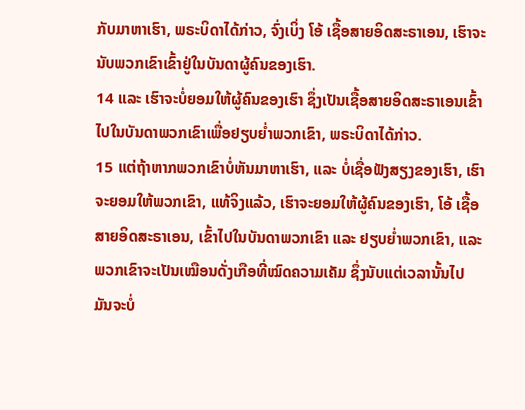ກັບມາຫາເຮົາ, ພຣະບິດາໄດ້ກ່າວ, ຈົ່ງເບິ່ງ ໂອ້ ເຊື້ອສາຍອິດສະຣາເອນ, ເຮົາຈະ ນັບພວກເຂົາເຂົ້າຢູ່ໃນບັນດາຜູ້ຄົນຂອງເຮົາ.
14 ແລະ ເຮົາຈະບໍ່ຍອມໃຫ້ຜູ້ຄົນຂອງເຮົາ ຊຶ່ງເປັນເຊື້ອສາຍອິດສະຣາເອນເຂົ້າໄປໃນບັນດາພວກເຂົາເພື່ອຢຽບຍ່ຳພວກເຂົາ, ພຣະບິດາໄດ້ກ່າວ.
15 ແຕ່ຖ້າຫາກພວກເຂົາບໍ່ຫັນມາຫາເຮົາ, ແລະ ບໍ່ເຊື່ອຟັງສຽງຂອງເຮົາ, ເຮົາຈະຍອມໃຫ້ພວກເຂົາ, ແທ້ຈິງແລ້ວ, ເຮົາຈະຍອມໃຫ້ຜູ້ຄົນຂອງເຮົາ, ໂອ້ ເຊື້ອສາຍອິດສະຣາເອນ, ເຂົ້າໄປໃນບັນດາພວກເຂົາ ແລະ ຢຽບຍ່ຳພວກເຂົາ, ແລະ ພວກເຂົາຈະເປັນເໝືອນດັ່ງເກືອທີ່ໝົດຄວາມເຄັມ ຊຶ່ງນັບແຕ່ເວລານັ້ນໄປ ມັນຈະບໍ່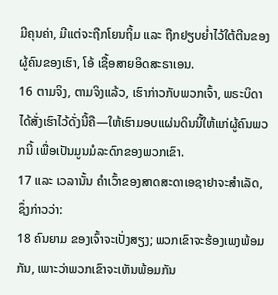ມີຄຸນຄ່າ, ມີແຕ່ຈະຖືກໂຍນຖິ້ມ ແລະ ຖືກຢຽບຍ່ຳໄວ້ໃຕ້ຕີນຂອງຜູ້ຄົນຂອງເຮົາ, ໂອ້ ເຊື້ອສາຍອິດສະຣາເອນ.
16 ຕາມຈິງ, ຕາມຈິງແລ້ວ, ເຮົາກ່າວກັບພວກເຈົ້າ, ພຣະບິດາໄດ້ສັ່ງເຮົາໄວ້ດັ່ງນີ້ຄື—ໃຫ້ເຮົາມອບແຜ່ນດິນນີ້ໃຫ້ແກ່ຜູ້ຄົນພວກນີ້ ເພື່ອເປັນມູນມໍລະດົກຂອງພວກເຂົາ.
17 ແລະ ເວລານັ້ນ ຄຳເວົ້າຂອງສາດສະດາເອຊາຢາຈະສຳເລັດ, ຊຶ່ງກ່າວວ່າ:
18 ຄົນຍາມ ຂອງເຈົ້າຈະເປັ່ງສຽງ; ພວກເຂົາຈະຮ້ອງເພງພ້ອມກັນ, ເພາະວ່າພວກເຂົາຈະເຫັນພ້ອມກັນ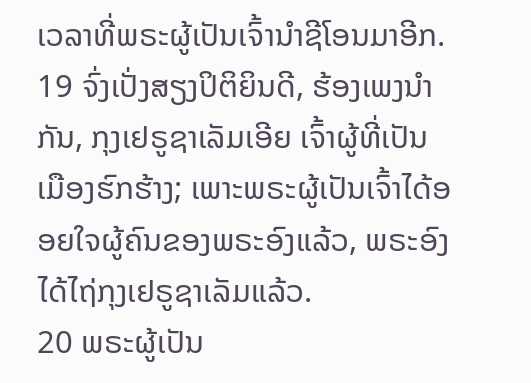ເວລາທີ່ພຣະຜູ້ເປັນເຈົ້ານຳຊີໂອນມາອີກ.
19 ຈົ່ງເປັ່ງສຽງປິຕິຍິນດີ, ຮ້ອງເພງນຳກັນ, ກຸງເຢຣູຊາເລັມເອີຍ ເຈົ້າຜູ້ທີ່ເປັນເມືອງຮົກຮ້າງ; ເພາະພຣະຜູ້ເປັນເຈົ້າໄດ້ອອຍໃຈຜູ້ຄົນຂອງພຣະອົງແລ້ວ, ພຣະອົງໄດ້ໄຖ່ກຸງເຢຣູຊາເລັມແລ້ວ.
20 ພຣະຜູ້ເປັນ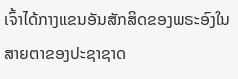ເຈົ້າໄດ້ກາງແຂນອັນສັກສິດຂອງພຣະອົງໃນສາຍຕາຂອງປະຊາຊາດ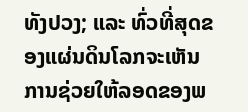ທັງປວງ; ແລະ ທົ່ວທີ່ສຸດຂອງແຜ່ນດິນໂລກຈະເຫັນການຊ່ວຍໃຫ້ລອດຂອງພ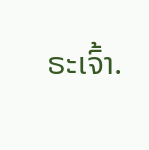ຣະເຈົ້າ.